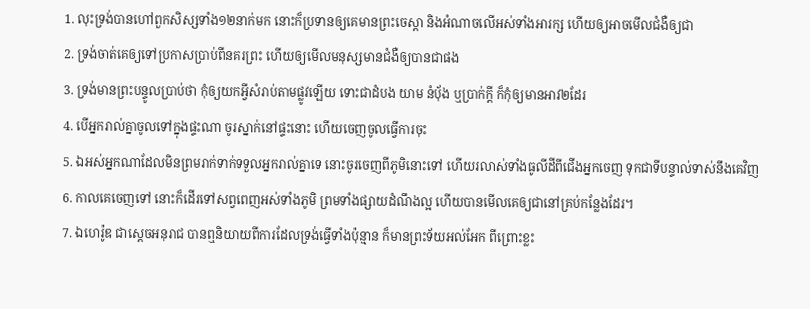1. លុះទ្រង់បានហៅពួកសិស្សទាំង១២នាក់មក នោះក៏ប្រទានឲ្យគេមានព្រះចេស្តា និងអំណាចលើអស់ទាំងអារក្ស ហើយឲ្យអាចមើលជំងឺឲ្យជា
2. ទ្រង់ចាត់គេឲ្យទៅប្រកាសប្រាប់ពីនគរព្រះ ហើយឲ្យមើលមនុស្សមានជំងឺឲ្យបានជាផង
3. ទ្រង់មានព្រះបន្ទូលប្រាប់ថា កុំឲ្យយកអ្វីសំរាប់តាមផ្លូវឡើយ ទោះជាដំបង យាម នំបុ័ង ឬប្រាក់ក្តី ក៏កុំឲ្យមានអាវ២ដែរ
4. បើអ្នករាល់គ្នាចូលទៅក្នុងផ្ទះណា ចូរស្នាក់នៅផ្ទះនោះ ហើយចេញចូលធ្វើការចុះ
5. ឯអស់អ្នកណាដែលមិនព្រមរាក់ទាក់ទទួលអ្នករាល់គ្នាទេ នោះចូរចេញពីភូមិនោះទៅ ហើយរលាស់ទាំងធូលីដីពីជើងអ្នកចេញ ទុកជាទីបន្ទាល់ទាស់នឹងគេវិញ
6. កាលគេចេញទៅ នោះក៏ដើរទៅសព្វពេញអស់ទាំងភូមិ ព្រមទាំងផ្សាយដំណឹងល្អ ហើយបានមើលគេឲ្យជានៅគ្រប់កន្លែងដែរ។
7. ឯហេរ៉ូឌ ជាស្តេចអនុរាជ បានឮនិយាយពីការដែលទ្រង់ធ្វើទាំងប៉ុន្មាន ក៏មានព្រះទ័យអល់អែក ពីព្រោះខ្លះ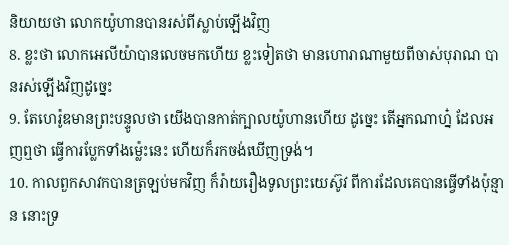និយាយថា លោកយ៉ូហានបានរស់ពីស្លាប់ឡើងវិញ
8. ខ្លះថា លោកអេលីយ៉ាបានលេចមកហើយ ខ្លះទៀតថា មានហោរាណាមួយពីចាស់បុរាណ បានរស់ឡើងវិញដូច្នេះ
9. តែហេរ៉ូឌមានព្រះបន្ទូលថា យើងបានកាត់ក្បាលយ៉ូហានហើយ ដូច្នេះ តើអ្នកណាហ្ន៎ ដែលអញឮថា ធ្វើការប្លែកទាំងម៉្លេះនេះ ហើយក៏រកចង់ឃើញទ្រង់។
10. កាលពួកសាវកបានត្រឡប់មកវិញ ក៏រ៉ាយរឿងទូលព្រះយេស៊ូវ ពីការដែលគេបានធ្វើទាំងប៉ុន្មាន នោះទ្រ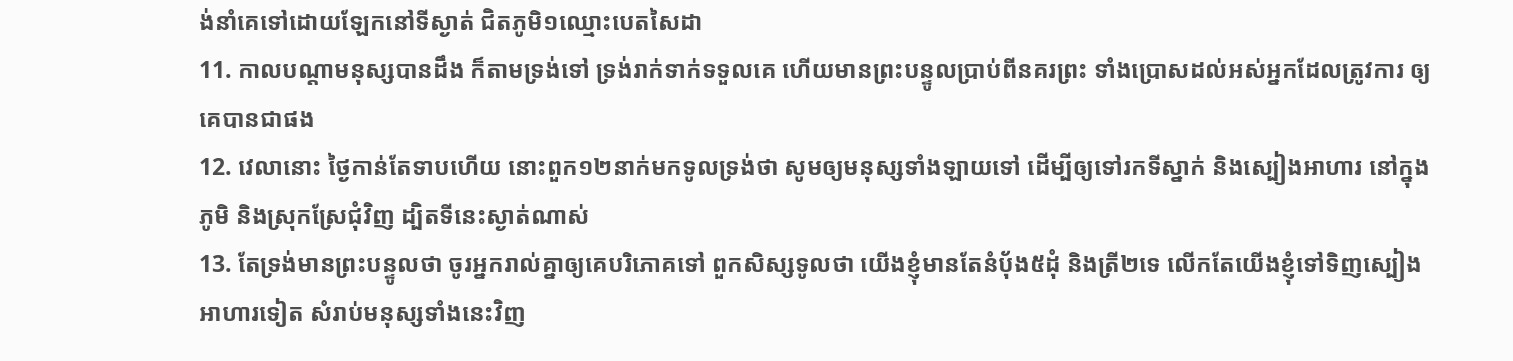ង់នាំគេទៅដោយឡែកនៅទីស្ងាត់ ជិតភូមិ១ឈ្មោះបេតសៃដា
11. កាលបណ្តាមនុស្សបានដឹង ក៏តាមទ្រង់ទៅ ទ្រង់រាក់ទាក់ទទួលគេ ហើយមានព្រះបន្ទូលប្រាប់ពីនគរព្រះ ទាំងប្រោសដល់អស់អ្នកដែលត្រូវការ ឲ្យគេបានជាផង
12. វេលានោះ ថ្ងៃកាន់តែទាបហើយ នោះពួក១២នាក់មកទូលទ្រង់ថា សូមឲ្យមនុស្សទាំងឡាយទៅ ដើម្បីឲ្យទៅរកទីស្នាក់ និងស្បៀងអាហារ នៅក្នុងភូមិ និងស្រុកស្រែជុំវិញ ដ្បិតទីនេះស្ងាត់ណាស់
13. តែទ្រង់មានព្រះបន្ទូលថា ចូរអ្នករាល់គ្នាឲ្យគេបរិភោគទៅ ពួកសិស្សទូលថា យើងខ្ញុំមានតែនំបុ័ង៥ដុំ និងត្រី២ទេ លើកតែយើងខ្ញុំទៅទិញស្បៀងអាហារទៀត សំរាប់មនុស្សទាំងនេះវិញ